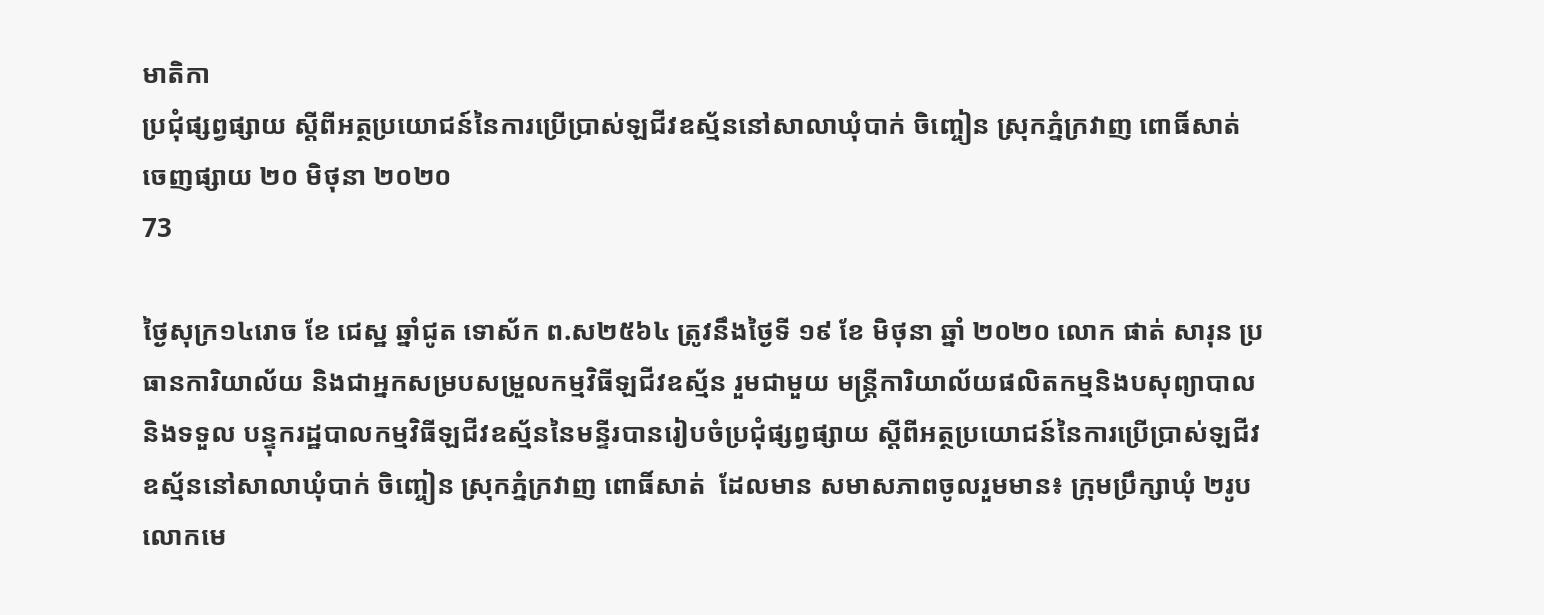មាតិកា
ប្រជុំផ្សព្វផ្សាយ ស្តីពីអត្ថប្រយោជន៍នៃការប្រើប្រាស់ឡជីវឧស្ម័ននៅសាលាឃុំបាក់ ចិញ្ចៀន ស្រុកភ្នំក្រវាញ ពោធិ៍សាត់
ចេញផ្សាយ ២០ មិថុនា ២០២០
73

ថ្ងៃសុក្រ១៤រោច ខែ ជេស្ឋ ឆ្នាំជូត ទោស័ក ព.ស២៥៦៤ ត្រូវនឹងថ្ងៃទី ១៩ ខែ មិថុនា ឆ្នាំ ២០២០ លោក ផាត់ សារុន ប្រធានការិយាល័យ និងជាអ្នកសម្របសម្រួលកម្មវិធីឡជីវឧស្ម័ន រួមជាមួយ មន្ត្រីការិយាល័យផលិតកម្មនិងបសុព្យាបាល  និងទទួល បន្ទុករដ្ឋបាលកម្មវិធីឡជីវឧស្ម័ននៃមន្ទីរបានរៀបចំប្រជុំផ្សព្វផ្សាយ ស្តីពីអត្ថប្រយោជន៍នៃការប្រើប្រាស់ឡជីវឧស្ម័ននៅសាលាឃុំបាក់ ចិញ្ចៀន ស្រុកភ្នំក្រវាញ ពោធិ៍សាត់  ដែលមាន សមាសភាពចូលរួមមាន៖ ក្រុមប្រឹក្សាឃុំ ២រូប លោកមេ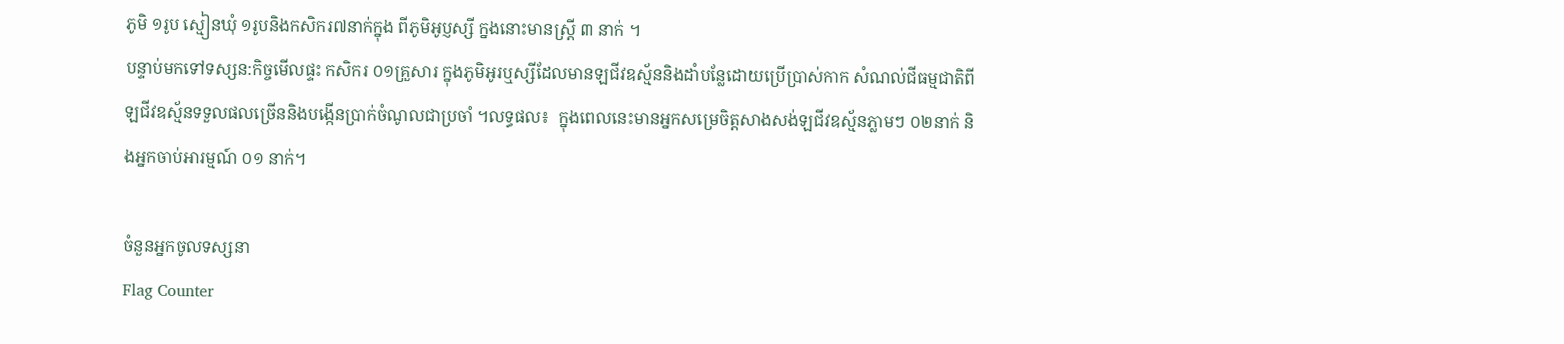ភូមិ ១រូប ស្មៀនឃុំ ១រូបនិងកសិករ៧នាក់ក្នុង ពីភូមិអូប្ញស្សី ក្នងនោះមានស្ត្រី ៣ នាក់ ។
បន្ទាប់មកទៅទស្សន:កិច្ចមើលផ្ទះ កសិករ ០១គ្រួសារ ក្នុងភូមិអូរឬស្សីដែលមានឡជីវឧស្ម័ននិងដាំបន្លែដោយប្រើប្រាស់កាក សំណល់ជីធម្មជាតិពីឡជីវឧស្ម័នទទួលផលច្រើននិងបង្កើនប្រាក់ចំណូលជាប្រចាំ ។លទ្ធផល៖  ក្នុងពេលនេះមានអ្នកសម្រេចិត្តសាងសង់ឡជីវឧស្ម័នភ្លាមៗ ០២នាក់ និងអ្នកចាប់អារម្មណ៍ ០១ នាក់។

ចំនួនអ្នកចូលទស្សនា
Flag Counter